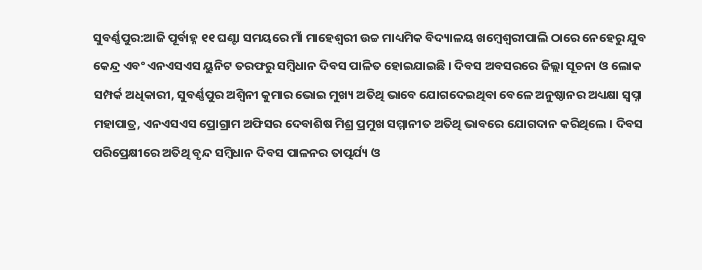ସୁବର୍ଣ୍ଣପୁର:ଆଜି ପୂର୍ବାହ୍ନ ୧୧ ଘଣ୍ଟା ସମୟରେ ମାଁ ମାହେଶ୍ୱରୀ ଉଚ୍ଚ ମାଧ୍ୟମିକ ବିଦ୍ୟାଳୟ ଖମ୍ବେଶ୍ୱରୀପାଲି ଠାରେ ନେହେରୁ ଯୁବ କେନ୍ଦ୍ର ଏବଂ ଏନଏସଏସ ୟୁନିଟ ତରଫରୁ ସମ୍ବିଧାନ ଦିବସ ପାଳିତ ହୋଇଯାଇଛି । ଦିବସ ଅବସରରେ ଜିଲ୍ଲା ସୂଚନା ଓ ଲୋକ ସମ୍ପର୍କ ଅଧିକାରୀ, ସୁବର୍ଣ୍ଣପୁର ଅଶ୍ୱିନୀ କୁମାର ଭୋଇ ମୁଖ୍ୟ ଅତିଥି ଭାବେ ଯୋଗଦେଇଥିବା ବେଳେ ଅନୁଷ୍ଠାନର ଅଧ୍ୟକ୍ଷା ସ୍ୱପ୍ନା ମହାପାତ୍ର, ଏନଏସଏସ ପ୍ରୋଗ୍ରାମ ଅଫିସର ଦେବାଶିଷ ମିଶ୍ର ପ୍ରମୁଖ ସମ୍ମାନୀତ ଅତିଥି ଭାବରେ ଯୋଗଦାନ କରିଥିଲେ । ଦିବସ ପରିପ୍ରେକ୍ଷୀରେ ଅତିଥି ବୃନ୍ଦ ସମ୍ବିଧାନ ଦିବସ ପାଳନର ତାତ୍ପର୍ଯ୍ୟ ଓ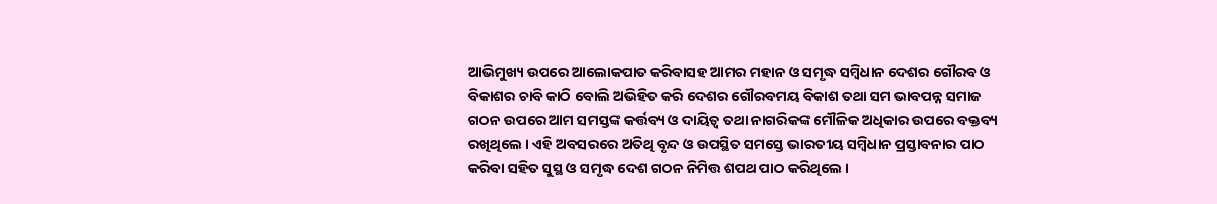ଆଭିମୁଖ୍ୟ ଉପରେ ଆଲୋକପାତ କରିବାସହ ଆମର ମହାନ ଓ ସମୃଦ୍ଧ ସମ୍ବିଧାନ ଦେଶର ଗୌରବ ଓ ବିକାଶର ଚାବି କାଠି ବୋଲି ଅଭିହିତ କରି ଦେଶର ଗୌରବମୟ ବିକାଶ ତଥା ସମ ଭାବପନ୍ନ ସମାଜ ଗଠନ ଉପରେ ଆମ ସମସ୍ତଙ୍କ କର୍ତ୍ତବ୍ୟ ଓ ଦାୟିତ୍ୱ ତଥା ନାଗରିକଙ୍କ ମୌଳିକ ଅଧିକାର ଉପରେ ବକ୍ତବ୍ୟ ରଖିଥିଲେ । ଏହି ଅବସରରେ ଅତିଥି ବୃନ୍ଦ ଓ ଉପସ୍ଥିତ ସମସ୍ତେ ଭାରତୀୟ ସମ୍ବିଧାନ ପ୍ରସ୍ତାବନାର ପାଠ କରିବା ସହିତ ସୁସ୍ଥ ଓ ସମୃଦ୍ଧ ଦେଶ ଗଠନ ନିମିତ୍ତ ଶପଥ ପାଠ କରିଥିଲେ ।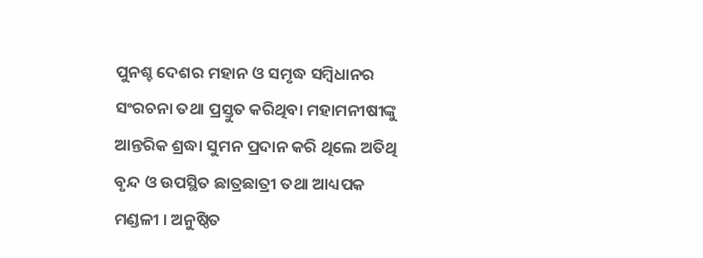ପୁନଶ୍ଚ ଦେଶର ମହାନ ଓ ସମୃଦ୍ଧ ସମ୍ବିଧାନର ସଂରଚନା ତଥା ପ୍ରସ୍ତୁତ କରିଥିବା ମହାମନୀଷୀଙ୍କୁ ଆନ୍ତରିକ ଶ୍ରଦ୍ଧା ସୁମନ ପ୍ରଦାନ କରି ଥିଲେ ଅତିଥି ବୃନ୍ଦ ଓ ଉପସ୍ଥିତ ଛାତ୍ରଛାତ୍ରୀ ତଥା ଆଧ୍ୟପକ ମଣ୍ଡଳୀ । ଅନୁଷ୍ଠିତ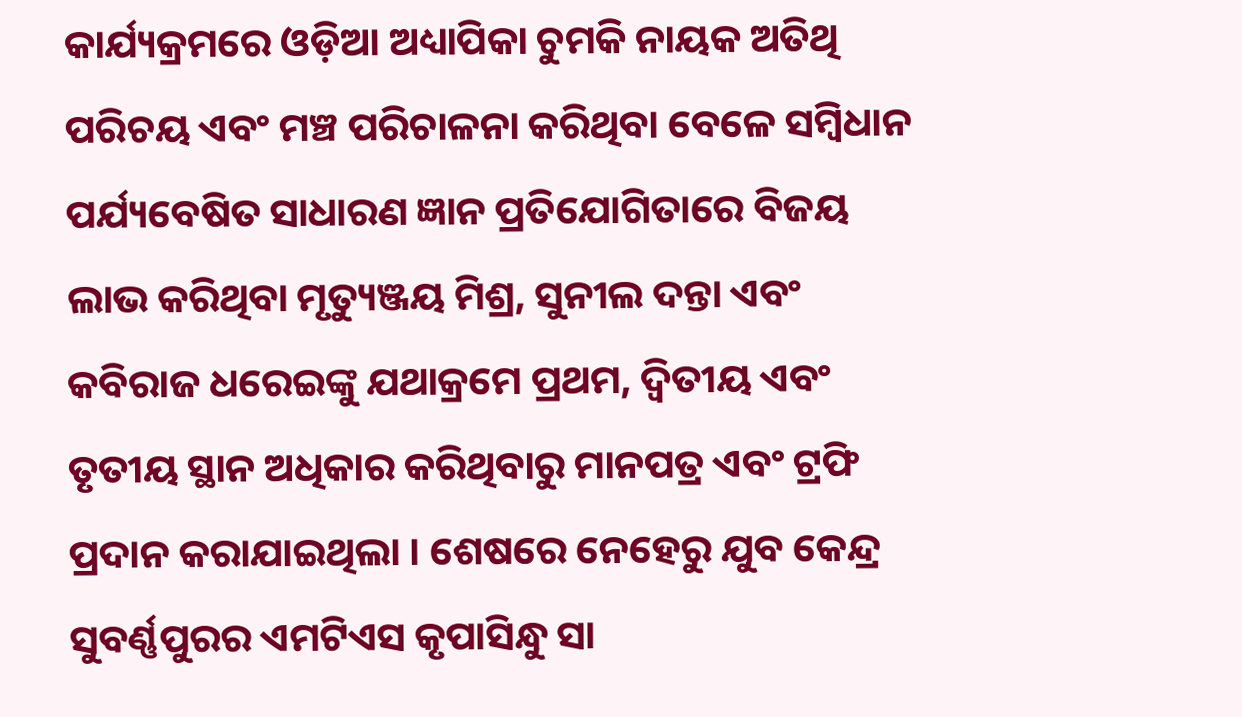କାର୍ଯ୍ୟକ୍ରମରେ ଓଡ଼ିଆ ଅଧ୍ୟାପିକା ଚୁମକି ନାୟକ ଅତିଥି ପରିଚୟ ଏବଂ ମଞ୍ଚ ପରିଚାଳନା କରିଥିବା ବେଳେ ସମ୍ବିଧାନ ପର୍ଯ୍ୟବେଷିତ ସାଧାରଣ ଜ୍ଞାନ ପ୍ରତିଯୋଗିତାରେ ବିଜୟ ଲାଭ କରିଥିବା ମୃତ୍ୟୁଞ୍ଜୟ ମିଶ୍ର, ସୁନୀଲ ଦନ୍ତା ଏବଂ କବିରାଜ ଧରେଇଙ୍କୁ ଯଥାକ୍ରମେ ପ୍ରଥମ, ଦ୍ୱିତୀୟ ଏବଂ ତୃତୀୟ ସ୍ଥାନ ଅଧିକାର କରିଥିବାରୁ ମାନପତ୍ର ଏବଂ ଟ୍ରଫି ପ୍ରଦାନ କରାଯାଇଥିଲା । ଶେଷରେ ନେହେରୁ ଯୁବ କେନ୍ଦ୍ର ସୁବର୍ଣ୍ଣପୁରର ଏମଟିଏସ କୃପାସିନ୍ଧୁ ସା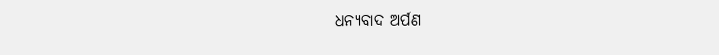ଧନ୍ୟବାଦ ଅର୍ପଣ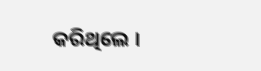କରିଥିଲେ ।